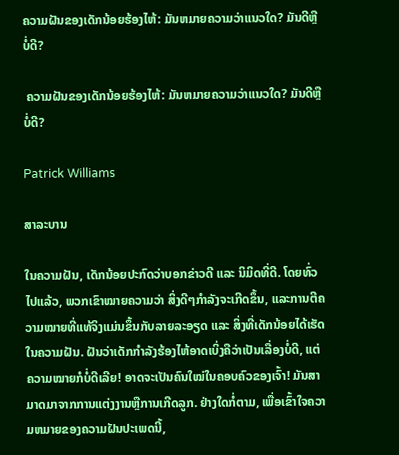ຄວາມຝັນຂອງເດັກນ້ອຍຮ້ອງໄຫ້: ມັນຫມາຍຄວາມວ່າແນວໃດ? ມັນດີຫຼືບໍ່ດີ?

 ຄວາມຝັນຂອງເດັກນ້ອຍຮ້ອງໄຫ້: ມັນຫມາຍຄວາມວ່າແນວໃດ? ມັນດີຫຼືບໍ່ດີ?

Patrick Williams

ສາລະບານ

ໃນຄວາມຝັນ, ເດັກນ້ອຍປະກົດວ່າບອກຂ່າວດີ ແລະ ນິມິດທີ່ດີ. ໂດຍທົ່ວໄປແລ້ວ, ພວກເຂົາໝາຍຄວາມວ່າ ສິ່ງດີໆກຳລັງຈະເກີດຂຶ້ນ, ແລະການຕີຄວາມໝາຍທີ່ແທ້ຈິງແມ່ນຂຶ້ນກັບລາຍລະອຽດ ແລະ ສິ່ງທີ່ເດັກນ້ອຍໄດ້ເຮັດໃນຄວາມຝັນ. ຝັນວ່າເດັກກຳລັງຮ້ອງໄຫ້ອາດເບິ່ງຄືວ່າເປັນເລື່ອງບໍ່ດີ, ແຕ່ຄວາມໝາຍກໍບໍ່ດີເລີຍ! ອາດຈະເປັນຄົນໃໝ່ໃນຄອບຄົວຂອງເຈົ້າ! ມັນສາມາດມາຈາກການແຕ່ງງານຫຼືການເກີດລູກ. ຢ່າງໃດກໍ່ຕາມ, ເພື່ອເຂົ້າໃຈຄວາມຫມາຍຂອງຄວາມຝັນປະເພດນີ້,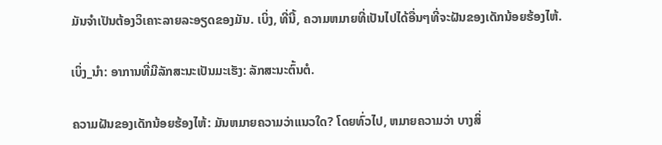ມັນຈໍາເປັນຕ້ອງວິເຄາະລາຍລະອຽດຂອງມັນ. ເບິ່ງ, ທີ່ນີ້, ຄວາມຫມາຍທີ່ເປັນໄປໄດ້ອື່ນໆທີ່ຈະຝັນຂອງເດັກນ້ອຍຮ້ອງໄຫ້.

ເບິ່ງ_ນຳ: ອາການທີ່ມີລັກສະນະເປັນມະເຮັງ: ລັກສະນະຕົ້ນຕໍ.

ຄວາມຝັນຂອງເດັກນ້ອຍຮ້ອງໄຫ້: ມັນຫມາຍຄວາມວ່າແນວໃດ? ໂດຍທົ່ວໄປ, ຫມາຍຄວາມວ່າ ບາງສິ່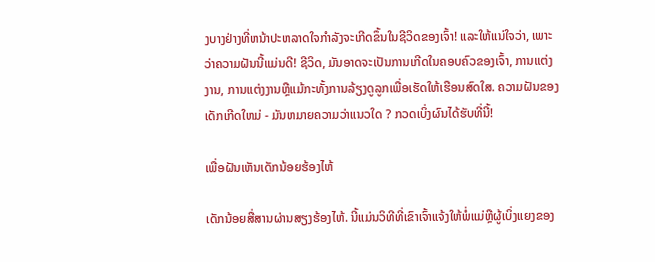ງບາງຢ່າງທີ່ຫນ້າປະຫລາດໃຈກໍາລັງຈະເກີດຂຶ້ນໃນຊີວິດຂອງເຈົ້າ! ແລະໃຫ້ແນ່ໃຈວ່າ, ເພາະວ່າຄວາມຝັນນີ້ແມ່ນດີ! ຊີວິດ, ມັນອາດຈະເປັນການເກີດໃນຄອບຄົວຂອງເຈົ້າ, ການແຕ່ງງານ, ການແຕ່ງງານຫຼືແມ້ກະທັ້ງການລ້ຽງດູລູກເພື່ອເຮັດໃຫ້ເຮືອນສົດໃສ. ຄວາມຝັນຂອງເດັກເກີດໃຫມ່ - ມັນຫມາຍຄວາມວ່າແນວໃດ ? ກວດເບິ່ງຜົນໄດ້ຮັບທີ່ນີ້!

ເພື່ອຝັນເຫັນເດັກນ້ອຍຮ້ອງໄຫ້

ເດັກນ້ອຍສື່ສານຜ່ານສຽງຮ້ອງໄຫ້. ນີ້ແມ່ນວິທີທີ່ເຂົາເຈົ້າແຈ້ງໃຫ້ພໍ່ແມ່ຫຼືຜູ້ເບິ່ງແຍງຂອງ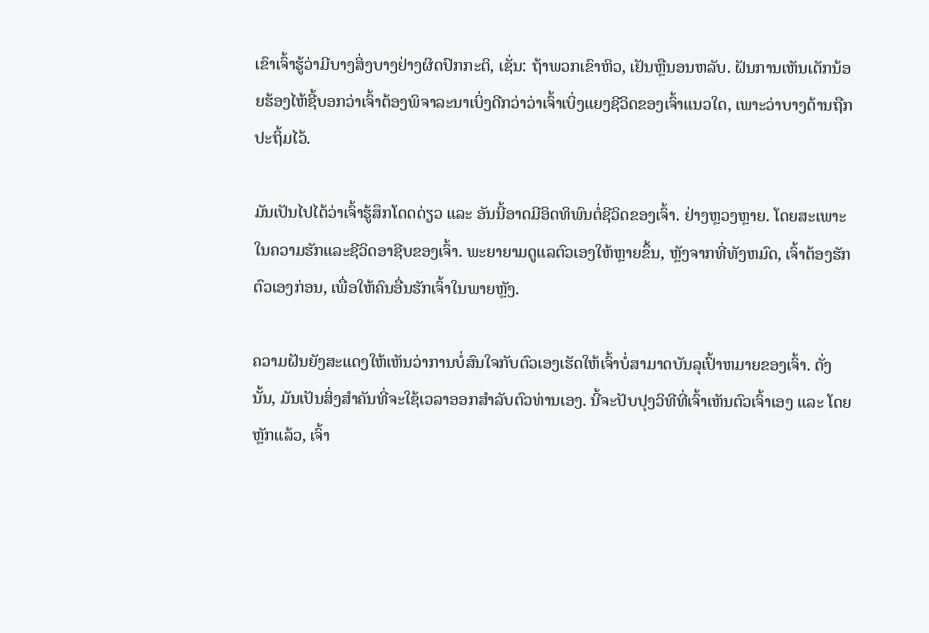ເຂົາເຈົ້າຮູ້ວ່າມີບາງສິ່ງບາງຢ່າງຜິດປົກກະຕິ, ເຊັ່ນ: ຖ້າພວກເຂົາຫິວ, ເຢັນຫຼືນອນຫລັບ. ຝັນການເຫັນເດັກນ້ອຍຮ້ອງໄຫ້ຊີ້ບອກວ່າເຈົ້າຕ້ອງພິຈາລະນາເບິ່ງດີກວ່າວ່າເຈົ້າເບິ່ງແຍງຊີວິດຂອງເຈົ້າແນວໃດ, ເພາະວ່າບາງດ້ານຖືກປະຖິ້ມໄວ້.

ມັນເປັນໄປໄດ້ວ່າເຈົ້າຮູ້ສຶກໂດດດ່ຽວ ແລະ ອັນນີ້ອາດມີອິດທິພົນຕໍ່ຊີວິດຂອງເຈົ້າ. ຢ່າງຫຼວງຫຼາຍ. ໂດຍສະເພາະໃນຄວາມຮັກແລະຊີວິດອາຊີບຂອງເຈົ້າ. ພະຍາຍາມດູແລຕົວເອງໃຫ້ຫຼາຍຂຶ້ນ, ຫຼັງຈາກທີ່ທັງຫມົດ, ເຈົ້າຕ້ອງຮັກຕົວເອງກ່ອນ, ເພື່ອໃຫ້ຄົນອື່ນຮັກເຈົ້າໃນພາຍຫຼັງ.

ຄວາມຝັນຍັງສະແດງໃຫ້ເຫັນວ່າການບໍ່ສົນໃຈກັບຕົວເອງເຮັດໃຫ້ເຈົ້າບໍ່ສາມາດບັນລຸເປົ້າຫມາຍຂອງເຈົ້າ. ດັ່ງນັ້ນ, ມັນເປັນສິ່ງສໍາຄັນທີ່ຈະໃຊ້ເວລາອອກສໍາລັບຕົວທ່ານເອງ. ນີ້ຈະປັບປຸງວິທີທີ່ເຈົ້າເຫັນຕົວເຈົ້າເອງ ແລະ ໂດຍຫຼັກແລ້ວ, ເຈົ້າ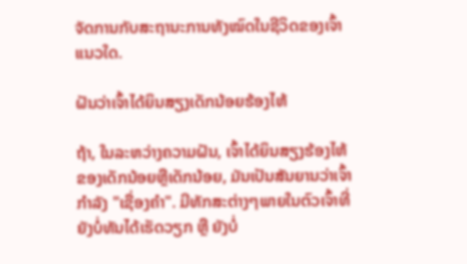ຈັດການກັບສະຖານະການທັງໝົດໃນຊີວິດຂອງເຈົ້າແນວໃດ.

ຝັນວ່າເຈົ້າໄດ້ຍິນສຽງເດັກນ້ອຍຮ້ອງໄຫ້

ຖ້າ, ໃນລະຫວ່າງຄວາມຝັນ, ເຈົ້າໄດ້ຍິນສຽງຮ້ອງໄຫ້ຂອງເດັກນ້ອຍຫຼືເດັກນ້ອຍ, ມັນເປັນສັນຍານວ່າເຈົ້າກໍາລັງ "ເຊື່ອງຄໍາ". ມີທັກສະຕ່າງໆພາຍໃນຕົວເຈົ້າທີ່ຍັງບໍ່ທັນໄດ້ເຮັດວຽກ ຫຼື ຍັງບໍ່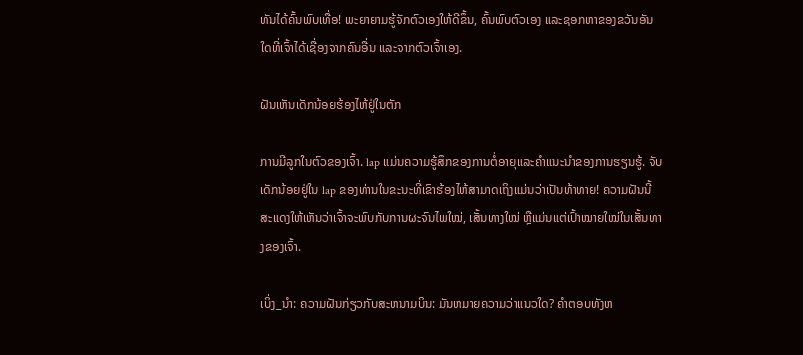ທັນໄດ້ຄົ້ນພົບເທື່ອ! ພະຍາຍາມຮູ້ຈັກຕົວເອງໃຫ້ດີຂຶ້ນ, ຄົ້ນພົບຕົວເອງ ແລະຊອກຫາຂອງຂວັນອັນໃດທີ່ເຈົ້າໄດ້ເຊື່ອງຈາກຄົນອື່ນ ແລະຈາກຕົວເຈົ້າເອງ.

ຝັນເຫັນເດັກນ້ອຍຮ້ອງໄຫ້ຢູ່ໃນຕັກ

ການມີລູກໃນຕົວຂອງເຈົ້າ. lap ແມ່ນຄວາມຮູ້ສຶກຂອງການຕໍ່ອາຍຸແລະຄໍາແນະນໍາຂອງການຮຽນຮູ້. ຈັບເດັກນ້ອຍຢູ່ໃນ lap ຂອງທ່ານໃນຂະນະທີ່ເຂົາຮ້ອງໄຫ້ສາມາດເຖິງແມ່ນວ່າເປັນທ້າທາຍ! ຄວາມຝັນນີ້ສະແດງໃຫ້ເຫັນວ່າເຈົ້າຈະພົບກັບການຜະຈົນໄພໃໝ່, ເສັ້ນທາງໃໝ່ ຫຼືແມ່ນແຕ່ເປົ້າໝາຍໃໝ່ໃນເສັ້ນທາງຂອງເຈົ້າ.

ເບິ່ງ_ນຳ: ຄວາມຝັນກ່ຽວກັບສະຫນາມບິນ: ມັນຫມາຍຄວາມວ່າແນວໃດ? ຄໍາຕອບທັງຫ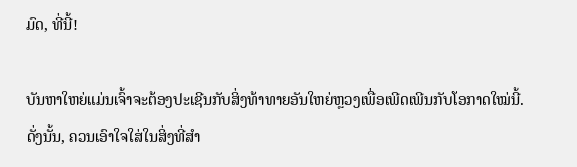ມົດ, ທີ່ນີ້!

ບັນຫາໃຫຍ່ແມ່ນເຈົ້າຈະຕ້ອງປະເຊີນກັບສິ່ງທ້າທາຍອັນໃຫຍ່ຫຼວງເພື່ອເພີດເພີນກັບໂອກາດໃໝ່ນີ້. ດັ່ງນັ້ນ, ຄວນເອົາໃຈໃສ່ໃນສິ່ງທີ່ສຳ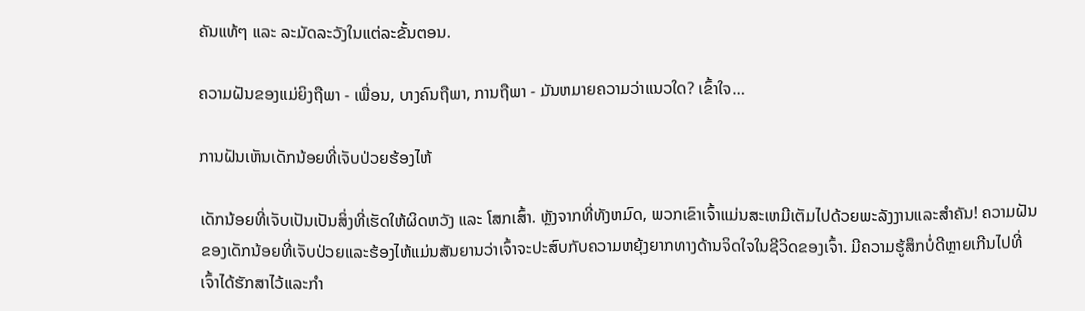ຄັນແທ້ໆ ແລະ ລະມັດລະວັງໃນແຕ່ລະຂັ້ນຕອນ.

ຄວາມຝັນຂອງແມ່ຍິງຖືພາ - ເພື່ອນ, ບາງຄົນຖືພາ, ການຖືພາ - ມັນຫມາຍຄວາມວ່າແນວໃດ? ເຂົ້າໃຈ…

ການຝັນເຫັນເດັກນ້ອຍທີ່ເຈັບປ່ວຍຮ້ອງໄຫ້

ເດັກນ້ອຍທີ່ເຈັບເປັນເປັນສິ່ງທີ່ເຮັດໃຫ້ຜິດຫວັງ ແລະ ໂສກເສົ້າ. ຫຼັງຈາກທີ່ທັງຫມົດ, ພວກເຂົາເຈົ້າແມ່ນສະເຫມີເຕັມໄປດ້ວຍພະລັງງານແລະສໍາຄັນ! ຄວາມຝັນຂອງເດັກນ້ອຍທີ່ເຈັບປ່ວຍແລະຮ້ອງໄຫ້ແມ່ນສັນຍານວ່າເຈົ້າຈະປະສົບກັບຄວາມຫຍຸ້ງຍາກທາງດ້ານຈິດໃຈໃນຊີວິດຂອງເຈົ້າ. ມີຄວາມຮູ້ສຶກບໍ່ດີຫຼາຍເກີນໄປທີ່ເຈົ້າໄດ້ຮັກສາໄວ້ແລະກຳ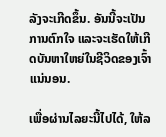ລັງຈະເກີດຂຶ້ນ. ອັນນີ້ຈະເປັນການຕົກໃຈ ແລະຈະເຮັດໃຫ້ເກີດບັນຫາໃຫຍ່ໃນຊີວິດຂອງເຈົ້າແນ່ນອນ.

ເພື່ອຜ່ານໄລຍະນີ້ໄປໄດ້, ໃຫ້ລ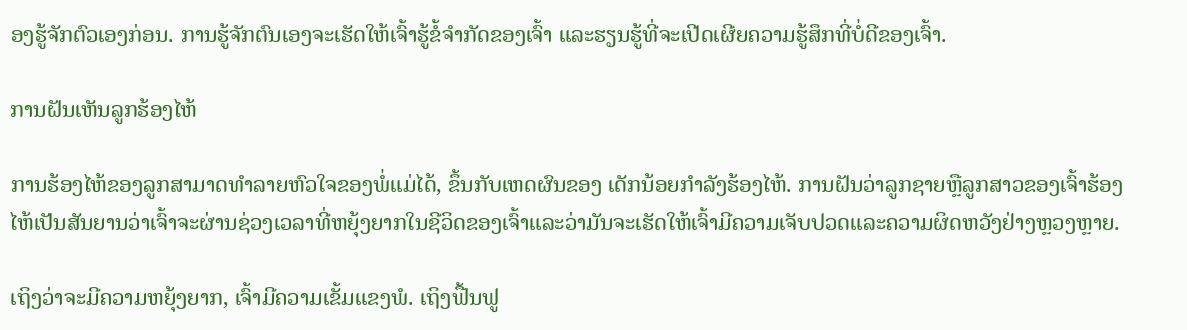ອງຮູ້ຈັກຕົວເອງກ່ອນ. ການຮູ້ຈັກຕົນເອງຈະເຮັດໃຫ້ເຈົ້າຮູ້ຂໍ້ຈຳກັດຂອງເຈົ້າ ແລະຮຽນຮູ້ທີ່ຈະເປີດເຜີຍຄວາມຮູ້ສຶກທີ່ບໍ່ດີຂອງເຈົ້າ.

ການຝັນເຫັນລູກຮ້ອງໄຫ້

ການຮ້ອງໄຫ້ຂອງລູກສາມາດທຳລາຍຫົວໃຈຂອງພໍ່ແມ່ໄດ້, ຂຶ້ນກັບເຫດຜົນຂອງ ເດັກນ້ອຍກຳລັງຮ້ອງໄຫ້. ການຝັນວ່າລູກຊາຍຫຼືລູກສາວຂອງເຈົ້າຮ້ອງໄຫ້ເປັນສັນຍານວ່າເຈົ້າຈະຜ່ານຊ່ວງເວລາທີ່ຫຍຸ້ງຍາກໃນຊີວິດຂອງເຈົ້າແລະວ່າມັນຈະເຮັດໃຫ້ເຈົ້າມີຄວາມເຈັບປວດແລະຄວາມຜິດຫວັງຢ່າງຫຼວງຫຼາຍ.

ເຖິງວ່າຈະມີຄວາມຫຍຸ້ງຍາກ, ເຈົ້າມີຄວາມເຂັ້ມແຂງພໍ. ເຖິງຟື້ນຟູ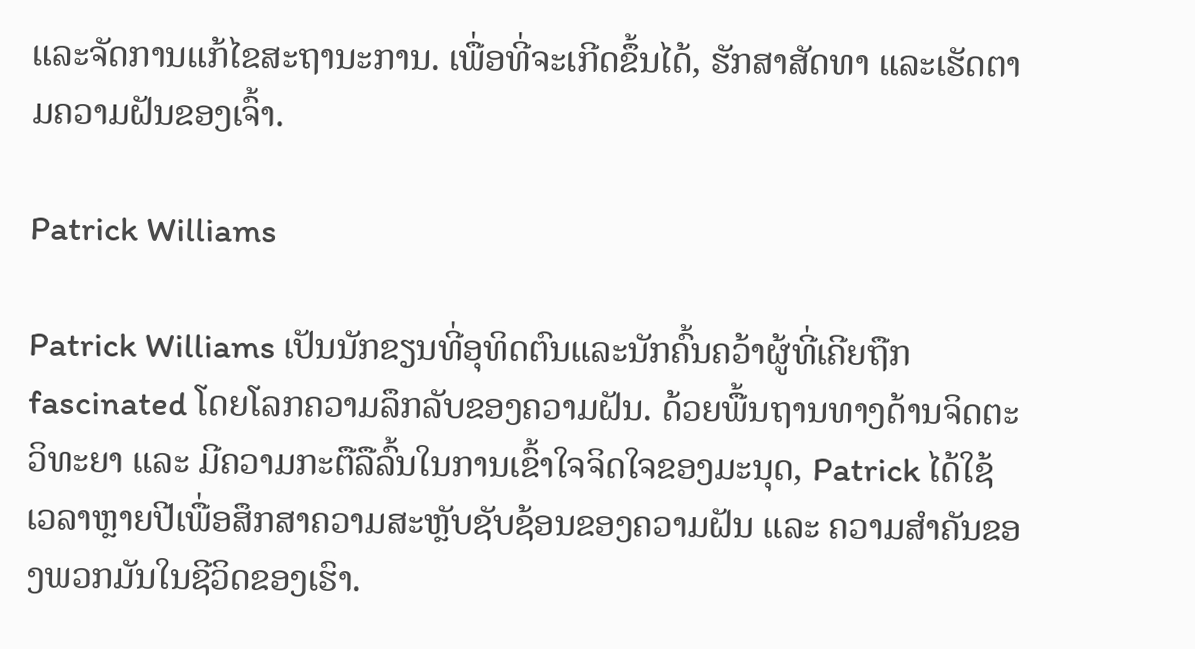ແລະຈັດການແກ້ໄຂສະຖານະການ. ເພື່ອທີ່ຈະເກີດຂຶ້ນໄດ້, ຮັກສາສັດທາ ແລະເຮັດຕາມຄວາມຝັນຂອງເຈົ້າ.

Patrick Williams

Patrick Williams ເປັນນັກຂຽນທີ່ອຸທິດຕົນແລະນັກຄົ້ນຄວ້າຜູ້ທີ່ເຄີຍຖືກ fascinated ໂດຍໂລກຄວາມລຶກລັບຂອງຄວາມຝັນ. ດ້ວຍພື້ນຖານທາງດ້ານຈິດຕະວິທະຍາ ແລະ ມີຄວາມກະຕືລືລົ້ນໃນການເຂົ້າໃຈຈິດໃຈຂອງມະນຸດ, Patrick ໄດ້ໃຊ້ເວລາຫຼາຍປີເພື່ອສຶກສາຄວາມສະຫຼັບຊັບຊ້ອນຂອງຄວາມຝັນ ແລະ ຄວາມສຳຄັນຂອງພວກມັນໃນຊີວິດຂອງເຮົາ.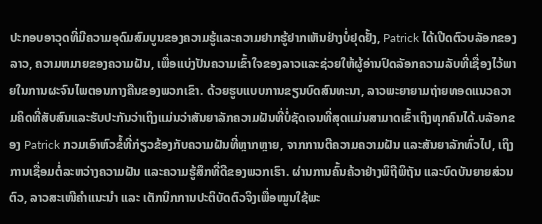ປະກອບອາວຸດທີ່ມີຄວາມອຸດົມສົມບູນຂອງຄວາມຮູ້ແລະຄວາມຢາກຮູ້ຢາກເຫັນຢ່າງບໍ່ຢຸດຢັ້ງ, Patrick ໄດ້ເປີດຕົວບລັອກຂອງລາວ, ຄວາມຫມາຍຂອງຄວາມຝັນ, ເພື່ອແບ່ງປັນຄວາມເຂົ້າໃຈຂອງລາວແລະຊ່ວຍໃຫ້ຜູ້ອ່ານປົດລັອກຄວາມລັບທີ່ເຊື່ອງໄວ້ພາຍໃນການຜະຈົນໄພຕອນກາງຄືນຂອງພວກເຂົາ. ດ້ວຍຮູບແບບການຂຽນບົດສົນທະນາ, ລາວພະຍາຍາມຖ່າຍທອດແນວຄວາມຄິດທີ່ສັບສົນແລະຮັບປະກັນວ່າເຖິງແມ່ນວ່າສັນຍາລັກຄວາມຝັນທີ່ບໍ່ຊັດເຈນທີ່ສຸດແມ່ນສາມາດເຂົ້າເຖິງທຸກຄົນໄດ້.ບລັອກຂອງ Patrick ກວມເອົາຫົວຂໍ້ທີ່ກ່ຽວຂ້ອງກັບຄວາມຝັນທີ່ຫຼາກຫຼາຍ, ຈາກການຕີຄວາມຄວາມຝັນ ແລະສັນຍາລັກທົ່ວໄປ, ເຖິງການເຊື່ອມຕໍ່ລະຫວ່າງຄວາມຝັນ ແລະຄວາມຮູ້ສຶກທີ່ດີຂອງພວກເຮົາ. ຜ່ານການຄົ້ນຄ້ວາຢ່າງພິຖີພິຖັນ ແລະບົດບັນຍາຍສ່ວນຕົວ, ລາວສະເໜີຄຳແນະນຳ ແລະ ເຕັກນິກການປະຕິບັດຕົວຈິງເພື່ອໝູນໃຊ້ພະ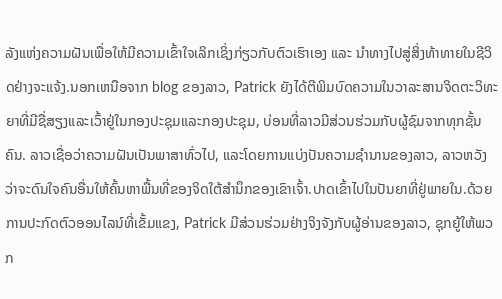ລັງແຫ່ງຄວາມຝັນເພື່ອໃຫ້ມີຄວາມເຂົ້າໃຈເລິກເຊິ່ງກ່ຽວກັບຕົວເຮົາເອງ ແລະ ນຳທາງໄປສູ່ສິ່ງທ້າທາຍໃນຊີວິດຢ່າງຈະແຈ້ງ.ນອກເຫນືອຈາກ blog ຂອງລາວ, Patrick ຍັງໄດ້ຕີພິມບົດຄວາມໃນວາລະສານຈິດຕະວິທະຍາທີ່ມີຊື່ສຽງແລະເວົ້າຢູ່ໃນກອງປະຊຸມແລະກອງປະຊຸມ, ບ່ອນທີ່ລາວມີສ່ວນຮ່ວມກັບຜູ້ຊົມຈາກທຸກຊັ້ນຄົນ. ລາວເຊື່ອວ່າຄວາມຝັນເປັນພາສາທົ່ວໄປ, ແລະໂດຍການແບ່ງປັນຄວາມຊໍານານຂອງລາວ, ລາວຫວັງວ່າຈະດົນໃຈຄົນອື່ນໃຫ້ຄົ້ນຫາພື້ນທີ່ຂອງຈິດໃຕ້ສໍານຶກຂອງເຂົາເຈົ້າ.ປາດເຂົ້າໄປໃນປັນຍາທີ່ຢູ່ພາຍໃນ.ດ້ວຍການປະກົດຕົວອອນໄລນ໌ທີ່ເຂັ້ມແຂງ, Patrick ມີສ່ວນຮ່ວມຢ່າງຈິງຈັງກັບຜູ້ອ່ານຂອງລາວ, ຊຸກຍູ້ໃຫ້ພວກ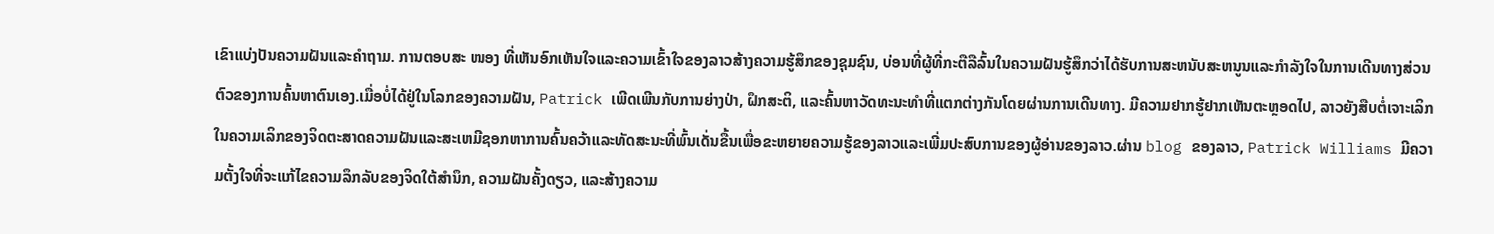ເຂົາແບ່ງປັນຄວາມຝັນແລະຄໍາຖາມ. ການຕອບສະ ໜອງ ທີ່ເຫັນອົກເຫັນໃຈແລະຄວາມເຂົ້າໃຈຂອງລາວສ້າງຄວາມຮູ້ສຶກຂອງຊຸມຊົນ, ບ່ອນທີ່ຜູ້ທີ່ກະຕືລືລົ້ນໃນຄວາມຝັນຮູ້ສຶກວ່າໄດ້ຮັບການສະຫນັບສະຫນູນແລະກໍາລັງໃຈໃນການເດີນທາງສ່ວນຕົວຂອງການຄົ້ນຫາຕົນເອງ.ເມື່ອບໍ່ໄດ້ຢູ່ໃນໂລກຂອງຄວາມຝັນ, Patrick ເພີດເພີນກັບການຍ່າງປ່າ, ຝຶກສະຕິ, ແລະຄົ້ນຫາວັດທະນະທໍາທີ່ແຕກຕ່າງກັນໂດຍຜ່ານການເດີນທາງ. ມີຄວາມຢາກຮູ້ຢາກເຫັນຕະຫຼອດໄປ, ລາວຍັງສືບຕໍ່ເຈາະເລິກໃນຄວາມເລິກຂອງຈິດຕະສາດຄວາມຝັນແລະສະເຫມີຊອກຫາການຄົ້ນຄວ້າແລະທັດສະນະທີ່ພົ້ນເດັ່ນຂື້ນເພື່ອຂະຫຍາຍຄວາມຮູ້ຂອງລາວແລະເພີ່ມປະສົບການຂອງຜູ້ອ່ານຂອງລາວ.ຜ່ານ blog ຂອງລາວ, Patrick Williams ມີຄວາມຕັ້ງໃຈທີ່ຈະແກ້ໄຂຄວາມລຶກລັບຂອງຈິດໃຕ້ສໍານຶກ, ຄວາມຝັນຄັ້ງດຽວ, ແລະສ້າງຄວາມ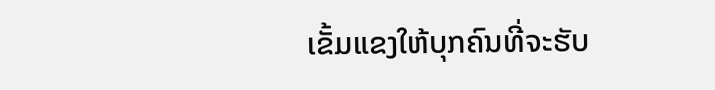ເຂັ້ມແຂງໃຫ້ບຸກຄົນທີ່ຈະຮັບ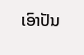ເອົາປັນ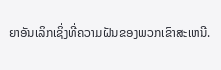ຍາອັນເລິກເຊິ່ງທີ່ຄວາມຝັນຂອງພວກເຂົາສະເຫນີ.